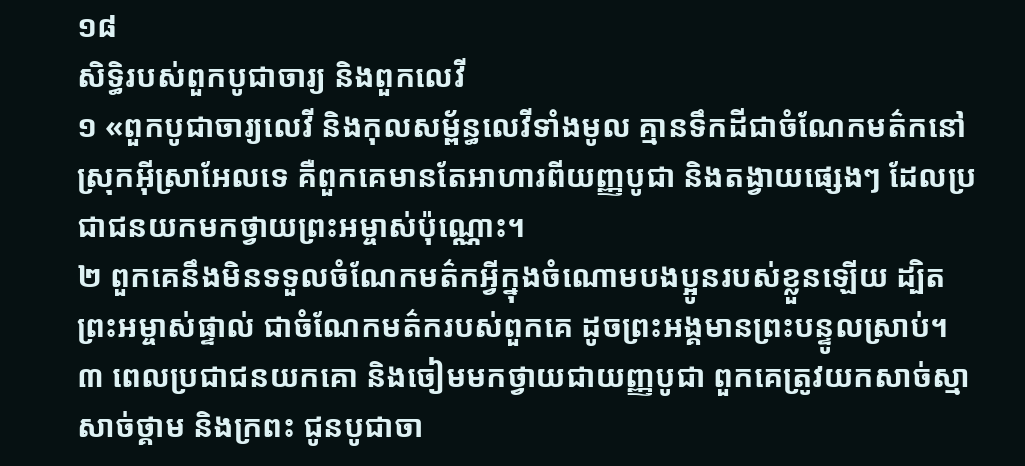១៨
សិទ្ធិរបស់ពួកបូជាចារ្យ និងពួកលេវី
១ «ពួកបូជាចារ្យលេវី និងកុលសម្ព័ន្ធលេវីទាំងមូល គ្មានទឹកដីជាចំណែកមត៌កនៅស្រុកអ៊ីស្រាអែលទេ គឺពួកគេមានតែអាហារពីយញ្ញបូជា និងតង្វាយផ្សេងៗ ដែលប្រជាជនយកមកថ្វាយព្រះអម្ចាស់ប៉ុណ្ណោះ។
២ ពួកគេនឹងមិនទទួលចំណែកមត៌កអ្វីក្នុងចំណោមបងប្អូនរបស់ខ្លួនឡើយ ដ្បិតព្រះអម្ចាស់ផ្ទាល់ ជាចំណែកមត៌ករបស់ពួកគេ ដូចព្រះអង្គមានព្រះបន្ទូលស្រាប់។
៣ ពេលប្រជាជនយកគោ និងចៀមមកថ្វាយជាយញ្ញបូជា ពួកគេត្រូវយកសាច់ស្មា សាច់ថ្គាម និងក្រពះ ជូនបូជាចា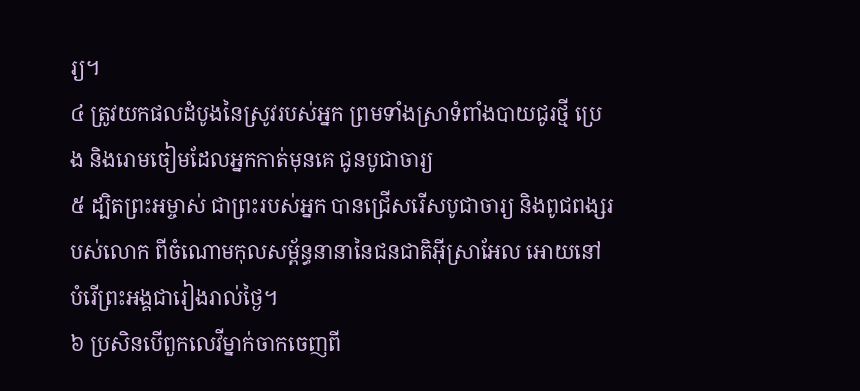រ្យ។
៤ ត្រូវយកផលដំបូងនៃស្រូវរបស់អ្នក ព្រមទាំងស្រាទំពាំងបាយជូរថ្មី ប្រេង និងរោមចៀមដែលអ្នកកាត់មុនគេ ជូនបូជាចារ្យ
៥ ដ្បិតព្រះអម្ចាស់ ជាព្រះរបស់អ្នក បានជ្រើសរើសបូជាចារ្យ និងពូជពង្សរបស់លោក ពីចំណោមកុលសម្ព័ន្ធនានានៃជនជាតិអ៊ីស្រាអែល អោយនៅបំរើព្រះអង្គជារៀងរាល់ថ្ងៃ។
៦ ប្រសិនបើពួកលេវីម្នាក់ចាកចេញពី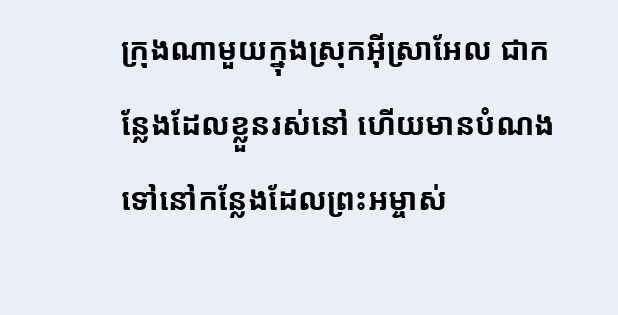ក្រុងណាមួយក្នុងស្រុកអ៊ីស្រាអែល ជាកន្លែងដែលខ្លួនរស់នៅ ហើយមានបំណងទៅនៅកន្លែងដែលព្រះអម្ចាស់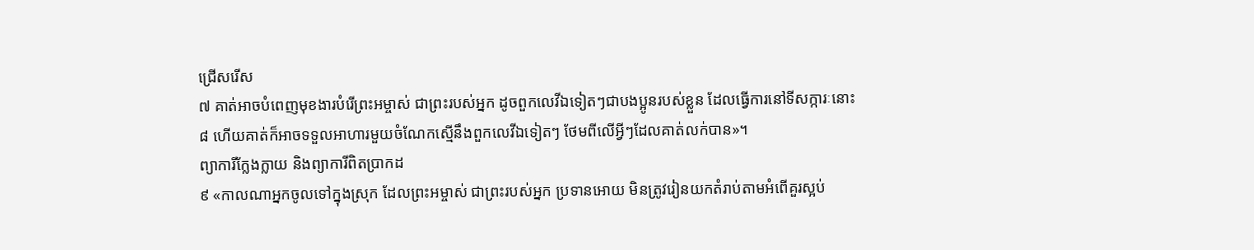ជ្រើសរើស
៧ គាត់អាចបំពេញមុខងារបំរើព្រះអម្ចាស់ ជាព្រះរបស់អ្នក ដូចពួកលេវីឯទៀតៗជាបងប្អូនរបស់ខ្លួន ដែលធ្វើការនៅទីសក្ការៈនោះ
៨ ហើយគាត់ក៏អាចទទួលអាហារមួយចំណែកស្មើនឹងពួកលេវីឯទៀតៗ ថែមពីលើអ្វីៗដែលគាត់លក់បាន»។
ព្យាការីក្លែងក្លាយ និងព្យាការីពិតប្រាកដ
៩ «កាលណាអ្នកចូលទៅក្នុងស្រុក ដែលព្រះអម្ចាស់ ជាព្រះរបស់អ្នក ប្រទានអោយ មិនត្រូវរៀនយកតំរាប់តាមអំពើគួរស្អប់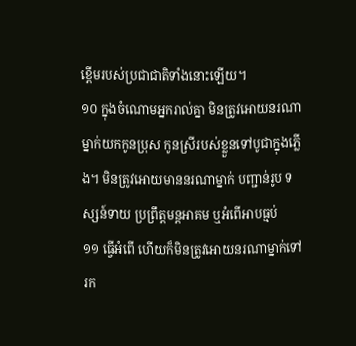ខ្ពើមរបស់ប្រជាជាតិទាំងនោះឡើយ។
១០ ក្នុងចំណោមអ្នករាល់គ្នា មិនត្រូវអោយនរណាម្នាក់យកកូនប្រុស កូនស្រីរបស់ខ្លួនទៅបូជាក្នុងភ្លើង។ មិនត្រូវអោយមាននរណាម្នាក់ បញ្ជាន់រូប ទស្សន៍ទាយ ប្រព្រឹត្តមន្តអាគម ឬអំពើអាបធ្មប់
១១ ធ្វើអំពើ ហើយក៏មិនត្រូវអោយនរណាម្នាក់ទៅរក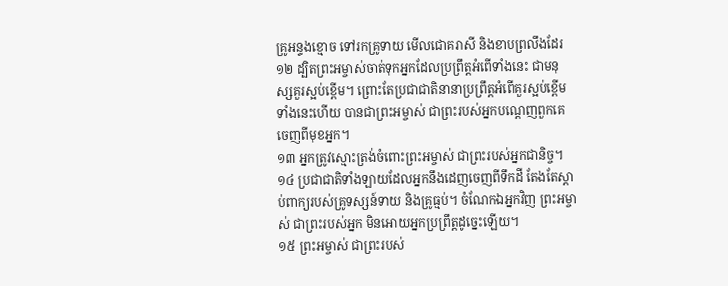គ្រូអន្ទងខ្មោច ទៅរកគ្រូទាយ មើលជោគរាសី និងខាបព្រលឹងដែរ
១២ ដ្បិតព្រះអម្ចាស់ចាត់ទុកអ្នកដែលប្រព្រឹត្តអំពើទាំងនេះ ជាមនុស្សគួរស្អប់ខ្ពើម។ ព្រោះតែប្រជាជាតិនានាប្រព្រឹត្តអំពើគួរស្អប់ខ្ពើមទាំងនេះហើយ បានជាព្រះអម្ចាស់ ជាព្រះរបស់អ្នកបណ្ដេញពួកគេចេញពីមុខអ្នក។
១៣ អ្នកត្រូវស្មោះត្រង់ចំពោះព្រះអម្ចាស់ ជាព្រះរបស់អ្នកជានិច្ច។
១៤ ប្រជាជាតិទាំងឡាយដែលអ្នកនឹងដេញចេញពីទឹកដី តែងតែស្ដាប់ពាក្យរបស់គ្រូទស្សន៍ទាយ និងគ្រូធ្មប់។ ចំណែកឯអ្នកវិញ ព្រះអម្ចាស់ ជាព្រះរបស់អ្នក មិនអោយអ្នកប្រព្រឹត្តដូច្នេះឡើយ។
១៥ ព្រះអម្ចាស់ ជាព្រះរបស់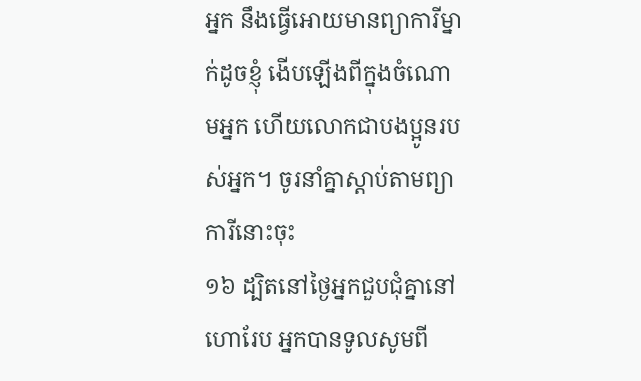អ្នក នឹងធ្វើអោយមានព្យាការីម្នាក់ដូចខ្ញុំ ងើបឡើងពីក្នុងចំណោមអ្នក ហើយលោកជាបងប្អូនរបស់អ្នក។ ចូរនាំគ្នាស្ដាប់តាមព្យាការីនោះចុះ
១៦ ដ្បិតនៅថ្ងៃអ្នកជួបជុំគ្នានៅហោរែប អ្នកបានទូលសូមពី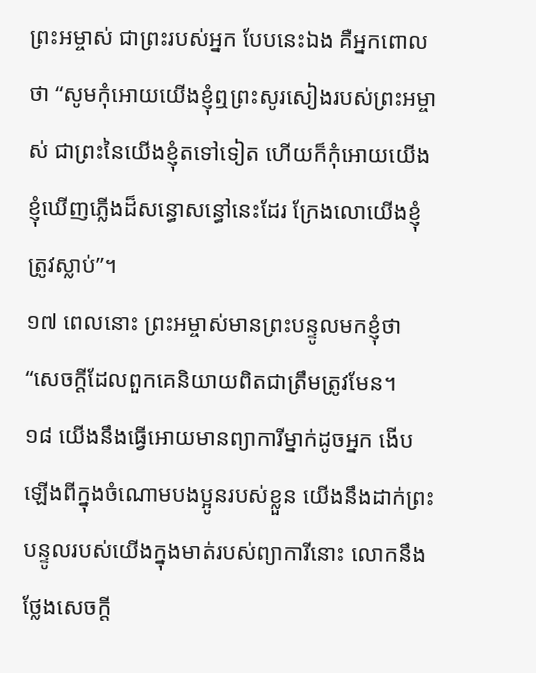ព្រះអម្ចាស់ ជាព្រះរបស់អ្នក បែបនេះឯង គឺអ្នកពោលថា “សូមកុំអោយយើងខ្ញុំឮព្រះសូរសៀងរបស់ព្រះអម្ចាស់ ជាព្រះនៃយើងខ្ញុំតទៅទៀត ហើយក៏កុំអោយយើងខ្ញុំឃើញភ្លើងដ៏សន្ធោសន្ធៅនេះដែរ ក្រែងលោយើងខ្ញុំត្រូវស្លាប់”។
១៧ ពេលនោះ ព្រះអម្ចាស់មានព្រះបន្ទូលមកខ្ញុំថា “សេចក្ដីដែលពួកគេនិយាយពិតជាត្រឹមត្រូវមែន។
១៨ យើងនឹងធ្វើអោយមានព្យាការីម្នាក់ដូចអ្នក ងើបឡើងពីក្នុងចំណោមបងប្អូនរបស់ខ្លួន យើងនឹងដាក់ព្រះបន្ទូលរបស់យើងក្នុងមាត់របស់ព្យាការីនោះ លោកនឹងថ្លែងសេចក្ដី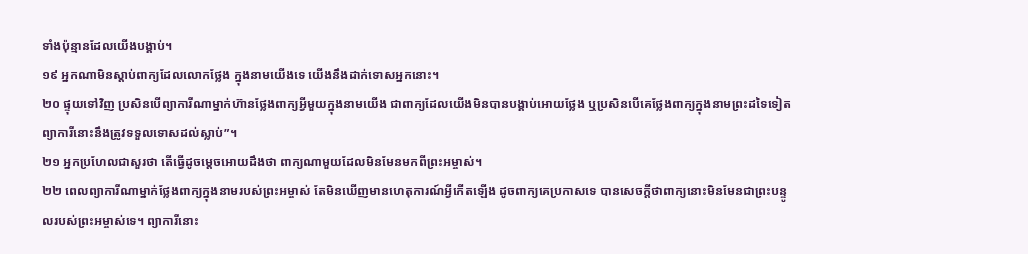ទាំងប៉ុន្មានដែលយើងបង្គាប់។
១៩ អ្នកណាមិនស្ដាប់ពាក្យដែលលោកថ្លែង ក្នុងនាមយើងទេ យើងនឹងដាក់ទោសអ្នកនោះ។
២០ ផ្ទុយទៅវិញ ប្រសិនបើព្យាការីណាម្នាក់ហ៊ានថ្លែងពាក្យអ្វីមួយក្នុងនាមយើង ជាពាក្យដែលយើងមិនបានបង្គាប់អោយថ្លែង ឬប្រសិនបើគេថ្លែងពាក្យក្នុងនាមព្រះដទៃទៀត ព្យាការីនោះនឹងត្រូវទទួលទោសដល់ស្លាប់”។
២១ អ្នកប្រហែលជាសួរថា តើធ្វើដូចម្ដេចអោយដឹងថា ពាក្យណាមួយដែលមិនមែនមកពីព្រះអម្ចាស់។
២២ ពេលព្យាការីណាម្នាក់ថ្លែងពាក្យក្នុងនាមរបស់ព្រះអម្ចាស់ តែមិនឃើញមានហេតុការណ៍អ្វីកើតឡើង ដូចពាក្យគេប្រកាសទេ បានសេចក្ដីថាពាក្យនោះមិនមែនជាព្រះបន្ទូលរបស់ព្រះអម្ចាស់ទេ។ ព្យាការីនោះ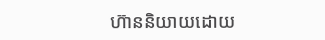ហ៊ាននិយាយដោយ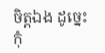ចិត្តឯង ដូច្នេះ កុំ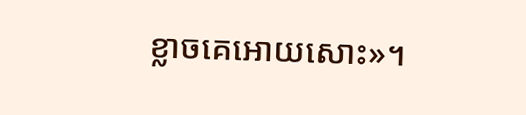ខ្លាចគេអោយសោះ»។